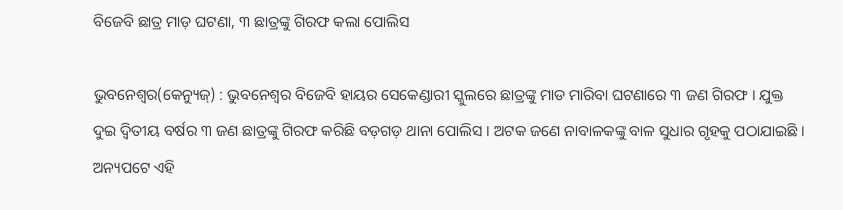ବିଜେବି ଛାତ୍ର ମାଡ଼ ଘଟଣା, ୩ ଛାତ୍ରଙ୍କୁ ଗିରଫ କଲା ପୋଲିସ

ଭୁବନେଶ୍ୱର(କେନ୍ୟୁଜ୍‌) : ଭୁବନେଶ୍ୱର ବିଜେବି ହାୟର ସେକେଣ୍ଡାରୀ ସ୍କୁଲରେ ଛାତ୍ରଙ୍କୁ ମାଡ ମାରିବା ଘଟଣାରେ ୩ ଜଣ ଗିରଫ । ଯୁକ୍ତ ଦୁଇ ଦ୍ୱିତୀୟ ବର୍ଷର ୩ ଜଣ ଛାତ୍ରଙ୍କୁ ଗିରଫ କରିଛି ବଡ଼ଗଡ଼ ଥାନା ପୋଲିସ । ଅଟକ ଜଣେ ନାବାଳକଙ୍କୁ ବାଳ ସୁଧାର ଗୃହକୁ ପଠାଯାଇଛି । ଅନ୍ୟପଟେ ଏହି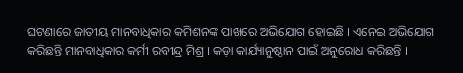ଘଟଣାରେ ଜାତୀୟ ମାନବାଧିକାର କମିଶନଙ୍କ ପାଖରେ ଅଭିଯୋଗ ହୋଇଛି । ଏନେଇ ଅଭିଯୋଗ କରିଛନ୍ତି ମାନବାଧିକାର କର୍ମୀ ରବୀନ୍ଦ୍ର ମିଶ୍ର । କଡ଼ା କାର୍ଯ୍ୟାନୁଷ୍ଠାନ ପାଇଁ ଅନୁରୋଧ କରିଛନ୍ତି ।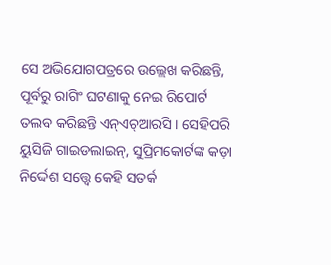ସେ ଅଭିଯୋଗପତ୍ରରେ ଉଲ୍ଲେଖ କରିଛନ୍ତି, ପୂର୍ବରୁ ରାଗିଂ ଘଟଣାକୁ ନେଇ ରିପୋର୍ଟ ତଲବ କରିଛନ୍ତି ଏନ୍‌ଏଚ୍‌ଆରସି । ସେହିପରି ୟୁସିଜି ଗାଇଡଲାଇନ୍, ସୁପ୍ରିମକୋର୍ଟଙ୍କ କଡ଼ା ନିର୍ଦ୍ଦେଶ ସତ୍ତ୍ୱେ କେହି ସତର୍କ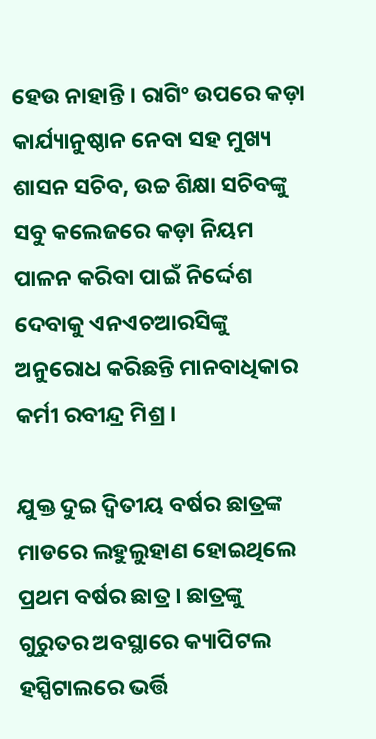ହେଉ ନାହାନ୍ତି । ରାଗିଂ ଉପରେ କଡ଼ା କାର୍ଯ୍ୟାନୁଷ୍ଠାନ ନେବା ସହ ମୁଖ୍ୟ ଶାସନ ସଚିବ, ଉଚ୍ଚ ଶିକ୍ଷା ସଚିବଙ୍କୁ ସବୁ କଲେଜରେ କଡ଼ା ନିୟମ ପାଳନ କରିବା ପାଇଁ ନିର୍ଦ୍ଦେଶ ଦେବାକୁ ଏନଏଚଆରସିଙ୍କୁ ଅନୁରୋଧ କରିଛନ୍ତି ମାନବାଧିକାର କର୍ମୀ ରବୀନ୍ଦ୍ର ମିଶ୍ର ।

ଯୁକ୍ତ ଦୁଇ ଦ୍ୱିତୀୟ ବର୍ଷର ଛାତ୍ରଙ୍କ ମାଡରେ ଲହୁଲୁହାଣ ହୋଇଥିଲେ ପ୍ରଥମ ବର୍ଷର ଛାତ୍ର । ଛାତ୍ରଙ୍କୁ ଗୁରୁତର ଅବସ୍ଥାରେ କ୍ୟାପିଟଲ ହସ୍ପିଟାଲରେ ଭର୍ତ୍ତି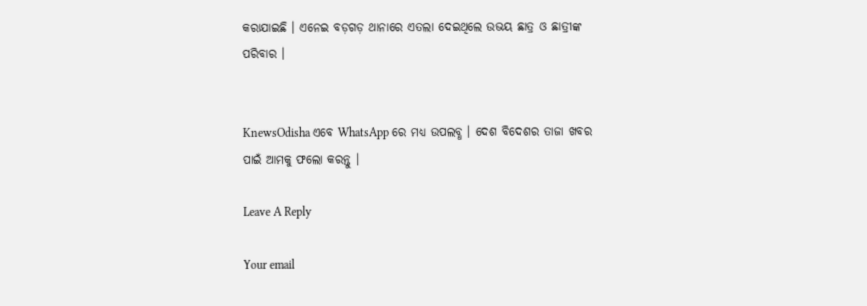କରାଯାଇଛି । ଏନେଇ ବଡ଼ଗଡ଼ ଥାନାରେ ଏତଲା ଦେଇଥିଲେ ଉଭୟ ଛାତ୍ର ଓ ଛାତ୍ରୀଙ୍କ ପରିବାର ।


KnewsOdisha ଏବେ WhatsApp ରେ ମଧ୍ୟ ଉପଲବ୍ଧ । ଦେଶ ବିଦେଶର ତାଜା ଖବର ପାଇଁ ଆମକୁ ଫଲୋ କରନ୍ତୁ ।

Leave A Reply

Your email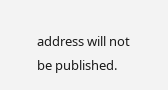address will not be published.